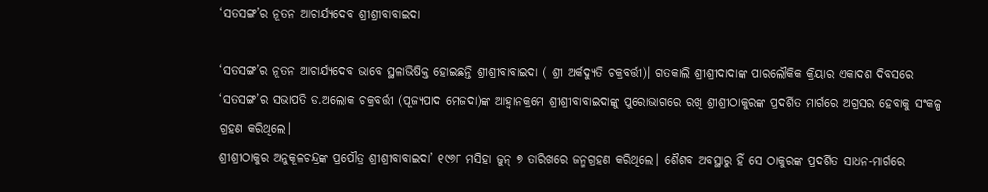‘ସତସଙ୍ଗ’ର ନୂତନ ଆଚାର୍ଯ୍ୟଦେବ ଶ୍ରୀଶ୍ରୀବାବାଇଦା

‘ସତସଙ୍ଗ’ର ନୂତନ ଆଚାର୍ଯ୍ୟଦେବ ଭାବେ ସ୍ଥଳାଭିଷିକ୍ତ ହୋଇଛନ୍ତି ଶ୍ରୀଶ୍ରୀବାବାଇଦା ( ଶ୍ରୀ ଅର୍କଦ୍ୟୁତି ଚକ୍ରବର୍ତ୍ତୀ)। ଗତକାଲି ଶ୍ରୀଶ୍ରୀଦାଦାଙ୍କ ପାରଲୌକିକ କ୍ରିୟାର ଏକାଦଶ ଦିବସରେ ‘ସତସଙ୍ଗ’ର ସଭାପତି ଡ.ଅଲୋକ ଚକ୍ରବର୍ତ୍ତୀ (ପୂଜ୍ୟପାଦ ମେଜଦା)ଙ୍କ ଆହ୍ବାନକ୍ରମେ ଶ୍ରୀଶ୍ରୀବାବାଇଦାଙ୍କୁ ପୁରୋଭାଗରେ ରଖି ଶ୍ରୀଶ୍ରୀଠାକୁରଙ୍କ ପ୍ରଦର୍ଶିତ ମାର୍ଗରେ ଅଗ୍ରସର ହେବାକୁ ସଂକଳ୍ପ ଗ୍ରହଣ କରିଥିଲେ।
ଶ୍ରୀଶ୍ରୀଠାକୁର ଅନୁକୂଳଚନ୍ଦ୍ରଙ୍କ ପ୍ରପୌତ୍ର ଶ୍ରୀଶ୍ରୀବାବାଇଦା’ ୧୯୬୮ ମସିହା ଜୁନ୍ ୭ ତାରିଖରେ ଜନ୍ମଗ୍ରହଣ କରିଥିଲେ। ଶୈଶବ ଅବସ୍ଥାରୁ ହିଁ ସେ ଠାକୁରଙ୍କ ପ୍ରଦର୍ଶିତ ସାଧନ-ମାର୍ଗରେ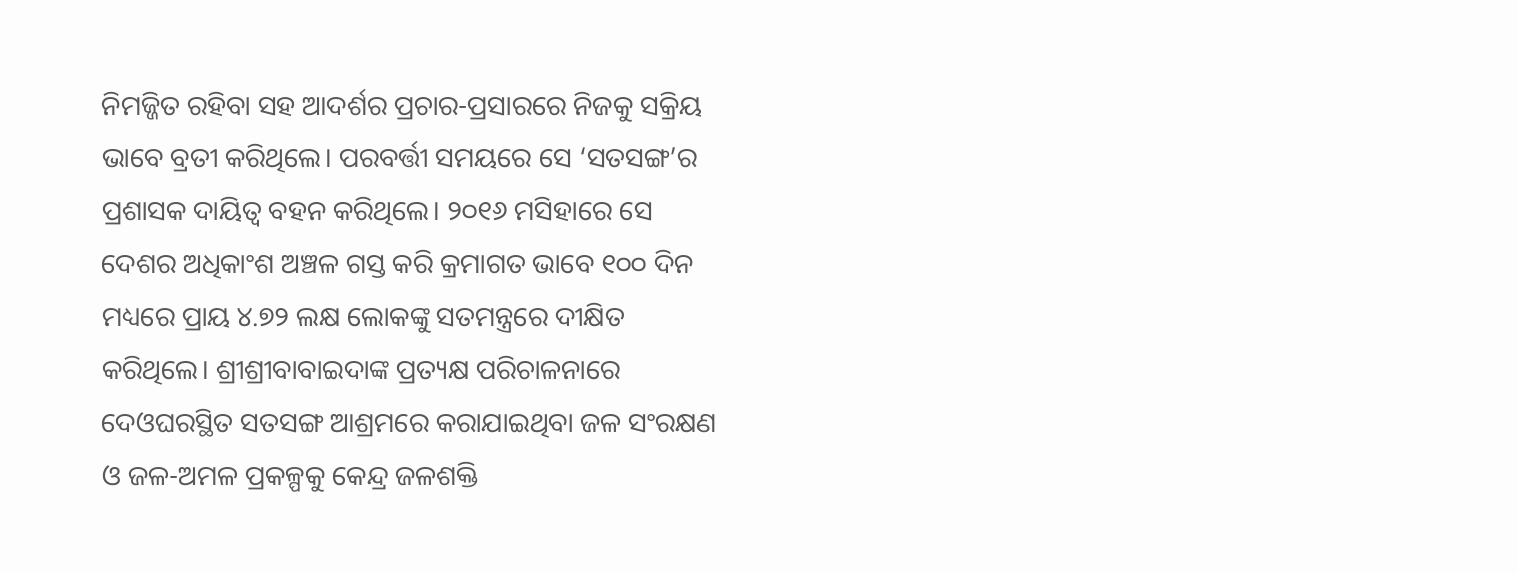ନିମଜ୍ଜିତ ରହିବା ସହ ଆଦର୍ଶର ପ୍ରଚାର-ପ୍ରସାରରେ ନିଜକୁ ସକ୍ରିୟ ଭାବେ ବ୍ରତୀ କରିଥିଲେ। ପରବର୍ତ୍ତୀ ସମୟରେ ସେ ‘ସତସଙ୍ଗ’ର ପ୍ରଶାସକ ଦାୟିତ୍ବ ବହନ କରିଥିଲେ। ୨୦୧୬ ମସିହାରେ ସେ ଦେଶର ଅଧିକାଂଶ ଅଞ୍ଚଳ ଗସ୍ତ କରି କ୍ରମାଗତ ଭାବେ ୧୦୦ ଦିନ ମଧ୍ୟରେ ପ୍ରାୟ ୪.୭୨ ଲକ୍ଷ ଲୋକଙ୍କୁ ସତମନ୍ତ୍ରରେ ଦୀକ୍ଷିତ କରିଥିଲେ। ଶ୍ରୀଶ୍ରୀବାବାଇଦାଙ୍କ ପ୍ରତ୍ୟକ୍ଷ ପରିଚାଳନାରେ ଦେଓଘରସ୍ଥିତ ସତସଙ୍ଗ ଆଶ୍ରମରେ କରାଯାଇଥିବା ଜଳ ସଂରକ୍ଷଣ ଓ ଜଳ-ଅମଳ ପ୍ରକଳ୍ପକୁ କେନ୍ଦ୍ର ଜଳଶକ୍ତି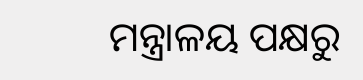ମନ୍ତ୍ରାଳୟ ପକ୍ଷରୁ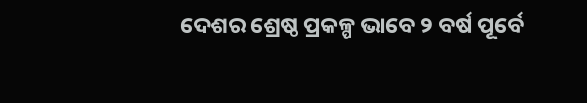ଦେଶର ଶ୍ରେଷ୍ଠ ପ୍ରକଳ୍ପ ଭାବେ ୨ ବର୍ଷ ପୂର୍ବେ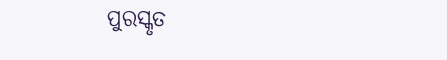ପୁରସ୍କୃତ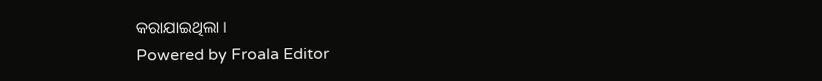କରାଯାଇଥିଲା ।
Powered by Froala Editor